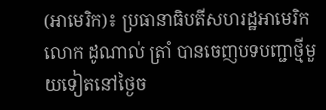(អាមេរិក)៖ ប្រធានាធិបតីសហរដ្ឋអាមេរិក លោក ដូណាល់ ត្រាំ បានចេញបទបញ្ជាថ្មីមួយទៀតនៅថ្ងៃច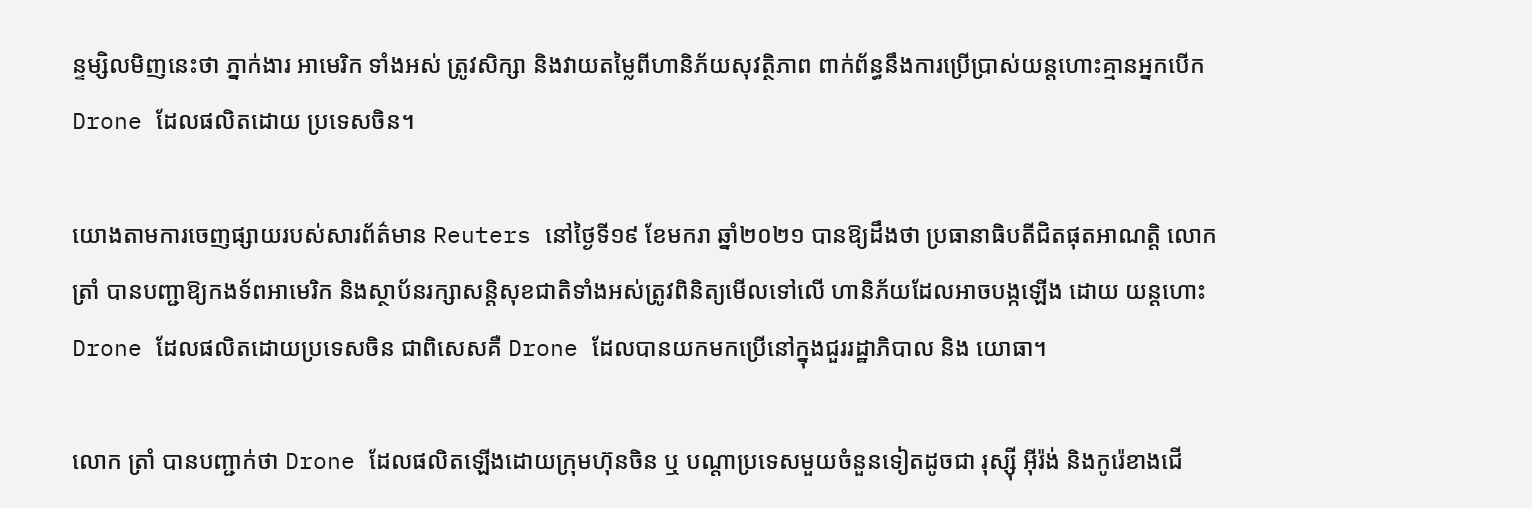ន្ទម្សិលមិញនេះថា ភ្នាក់ងារ អាមេរិក ទាំងអស់ ត្រូវសិក្សា និងវាយតម្លៃពីហានិភ័យសុវត្ថិភាព ពាក់ព័ន្ធនឹងការប្រើប្រាស់យន្តហោះគ្មានអ្នកបើក Drone ដែលផលិតដោយ ប្រទេសចិន។

យោងតាមការចេញផ្សាយរបស់សារព័ត៌មាន Reuters នៅថ្ងៃទី១៩ ខែមករា ឆ្នាំ២០២១ បានឱ្យដឹងថា ប្រធានាធិបតីជិតផុតអាណត្តិ លោក ត្រាំ បានបញ្ជាឱ្យកងទ័ពអាមេរិក និងស្ថាប័នរក្សាសន្តិសុខជាតិទាំងអស់ត្រូវពិនិត្យមើលទៅលើ ហានិភ័យដែលអាចបង្កឡើង ដោយ យន្តហោះ Drone ដែលផលិតដោយប្រទេសចិន ជាពិសេសគឺ Drone ដែលបានយកមកប្រើនៅក្នុងជួររដ្ឋាភិបាល និង យោធា។

លោក ត្រាំ បានបញ្ជាក់ថា Drone ដែលផលិតឡើងដោយក្រុមហ៊ុនចិន ឬ បណ្ដាប្រទេសមួយចំនួនទៀតដូចជា រុស្ស៊ី អ៊ីរ៉ង់ និងកូរ៉េខាងជើ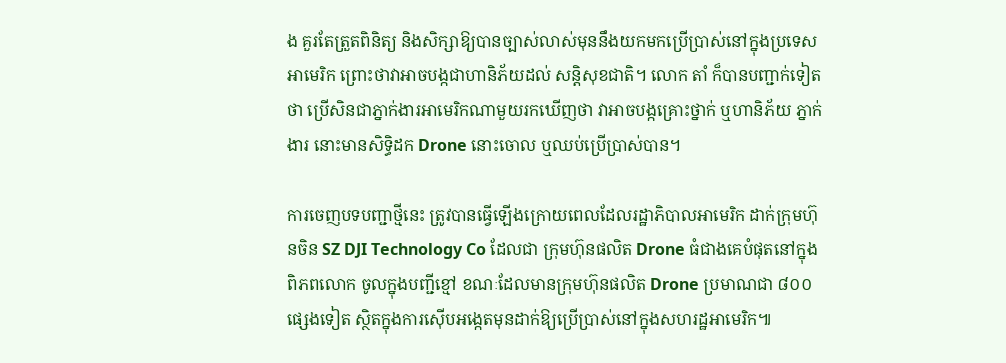ង គួរតែត្រួតពិនិត្យ និងសិក្សាឱ្យបានច្បាស់លាស់មុននឹងយកមកប្រើប្រាស់នៅក្នុងប្រទេសអាមេរិក ព្រោះថាវាអាចបង្កជាហានិភ័យដល់ សន្តិសុខជាតិ។ លោក តាំ ក៏បានបញ្ជាក់ទៀតថា ប្រើសិនជាភ្នាក់ងារអាមេរិកណាមួយរកឃើញថា វាអាចបង្កគ្រោះថ្នាក់ ឬហានិភ័យ ភ្នាក់ងារ នោះមានសិទ្ធិដក Drone នោះចោល ឬឈប់ប្រើប្រាស់បាន។

ការចេញបទបញ្ជាថ្មីនេះ ត្រូវបានធ្វើឡើងក្រោយពេលដែលរដ្ឋាភិបាលអាមេរិក ដាក់ក្រុមហ៊ុនចិន SZ DJI Technology Co ដែលជា ក្រុមហ៊ុនផលិត Drone ធំជាងគេបំផុតនៅក្នុងពិភពលោក ចូលក្នុងបញ្ជីខ្មៅ ខណៈដែលមានក្រុមហ៊ុនផលិត Drone ប្រមាណជា ៨០០ ផ្សេងទៀត ស្ថិតក្នុងការស៊ើបអង្កេតមុនដាក់ឱ្យប្រើប្រាស់នៅក្នុងសហរដ្ឋអាមេរិក៕